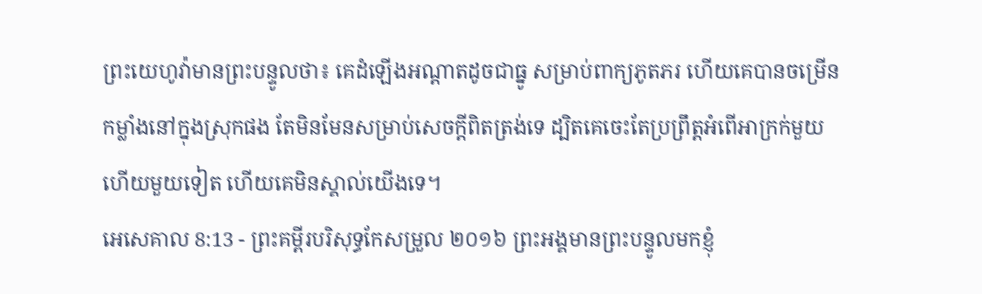ព្រះយេហូវ៉ាមានព្រះបន្ទូលថា៖ គេដំឡើងអណ្ដាតដូចជាធ្នូ សម្រាប់ពាក្យភូតភរ ហើយគេបានចម្រើនកម្លាំងនៅក្នុងស្រុកផង តែមិនមែនសម្រាប់សេចក្ដីពិតត្រង់ទេ ដ្បិតគេចេះតែប្រព្រឹត្តអំពើអាក្រក់មួយហើយមួយទៀត ហើយគេមិនស្គាល់យើងទេ។
អេសេគាល 8:13 - ព្រះគម្ពីរបរិសុទ្ធកែសម្រួល ២០១៦ ព្រះអង្គមានព្រះបន្ទូលមកខ្ញុំ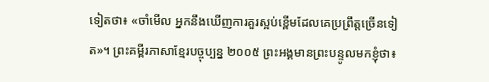ទៀតថា៖ «ចាំមើល អ្នកនឹងឃើញការគួរស្អប់ខ្ពើមដែលគេប្រព្រឹត្តច្រើនទៀត»។ ព្រះគម្ពីរភាសាខ្មែរបច្ចុប្បន្ន ២០០៥ ព្រះអង្គមានព្រះបន្ទូលមកខ្ញុំថា៖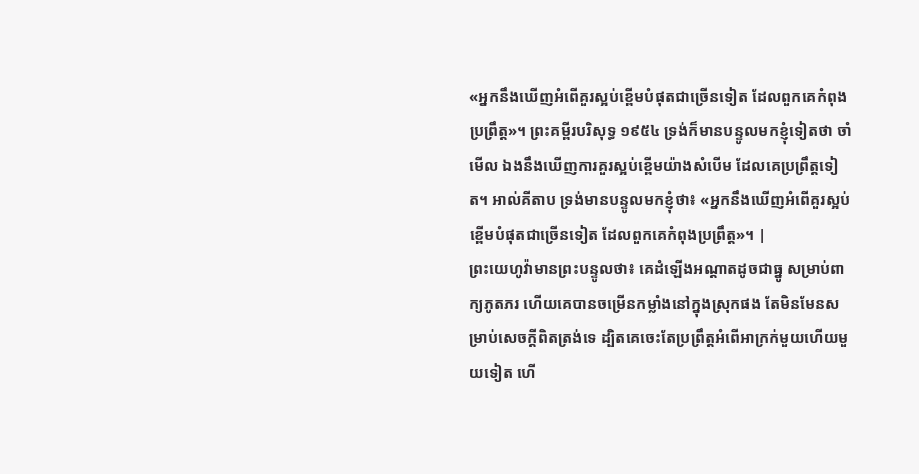«អ្នកនឹងឃើញអំពើគួរស្អប់ខ្ពើមបំផុតជាច្រើនទៀត ដែលពួកគេកំពុងប្រព្រឹត្ត»។ ព្រះគម្ពីរបរិសុទ្ធ ១៩៥៤ ទ្រង់ក៏មានបន្ទូលមកខ្ញុំទៀតថា ចាំមើល ឯងនឹងឃើញការគួរស្អប់ខ្ពើមយ៉ាងសំបើម ដែលគេប្រព្រឹត្តទៀត។ អាល់គីតាប ទ្រង់មានបន្ទូលមកខ្ញុំថា៖ «អ្នកនឹងឃើញអំពើគួរស្អប់ខ្ពើមបំផុតជាច្រើនទៀត ដែលពួកគេកំពុងប្រព្រឹត្ត»។ |
ព្រះយេហូវ៉ាមានព្រះបន្ទូលថា៖ គេដំឡើងអណ្ដាតដូចជាធ្នូ សម្រាប់ពាក្យភូតភរ ហើយគេបានចម្រើនកម្លាំងនៅក្នុងស្រុកផង តែមិនមែនសម្រាប់សេចក្ដីពិតត្រង់ទេ ដ្បិតគេចេះតែប្រព្រឹត្តអំពើអាក្រក់មួយហើយមួយទៀត ហើ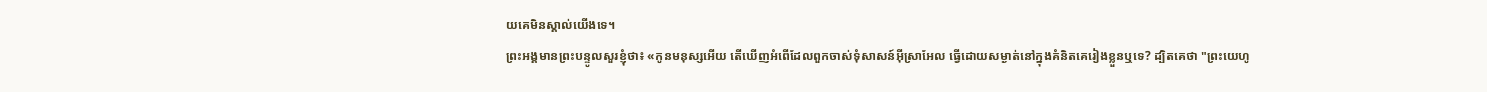យគេមិនស្គាល់យើងទេ។
ព្រះអង្គមានព្រះបន្ទូលសួរខ្ញុំថា៖ «កូនមនុស្សអើយ តើឃើញអំពើដែលពួកចាស់ទុំសាសន៍អ៊ីស្រាអែល ធ្វើដោយសម្ងាត់នៅក្នុងគំនិតគេរៀងខ្លួនឬទេ? ដ្បិតគេថា "ព្រះយេហូ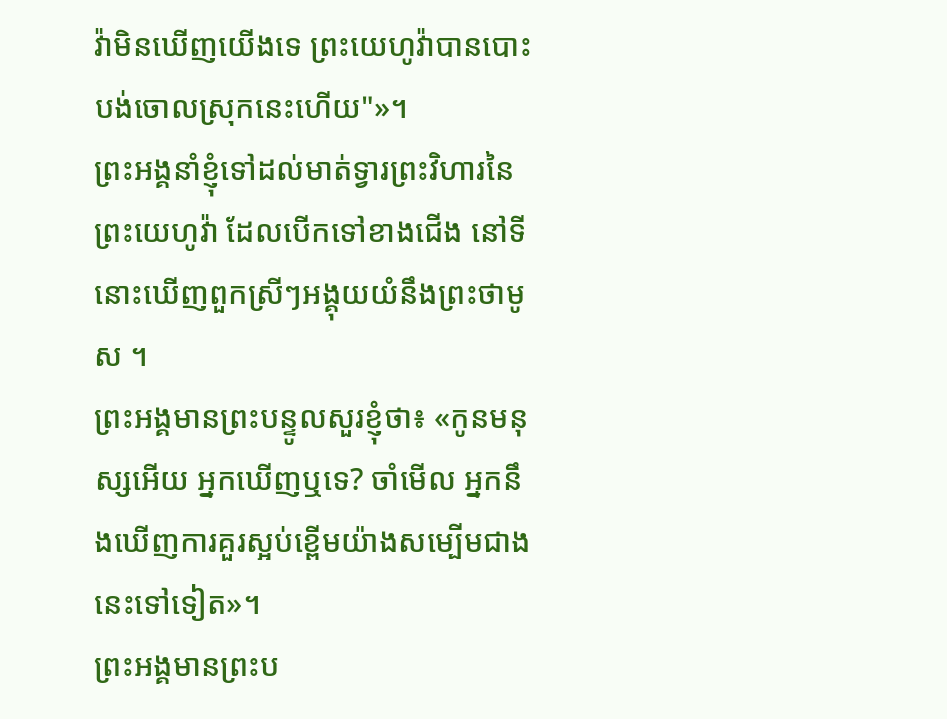វ៉ាមិនឃើញយើងទេ ព្រះយេហូវ៉ាបានបោះបង់ចោលស្រុកនេះហើយ"»។
ព្រះអង្គនាំខ្ញុំទៅដល់មាត់ទ្វារព្រះវិហារនៃព្រះយេហូវ៉ា ដែលបើកទៅខាងជើង នៅទីនោះឃើញពួកស្រីៗអង្គុយយំនឹងព្រះថាមូស ។
ព្រះអង្គមានព្រះបន្ទូលសួរខ្ញុំថា៖ «កូនមនុស្សអើយ អ្នកឃើញឬទេ? ចាំមើល អ្នកនឹងឃើញការគួរស្អប់ខ្ពើមយ៉ាងសម្បើមជាងនេះទៅទៀត»។
ព្រះអង្គមានព្រះប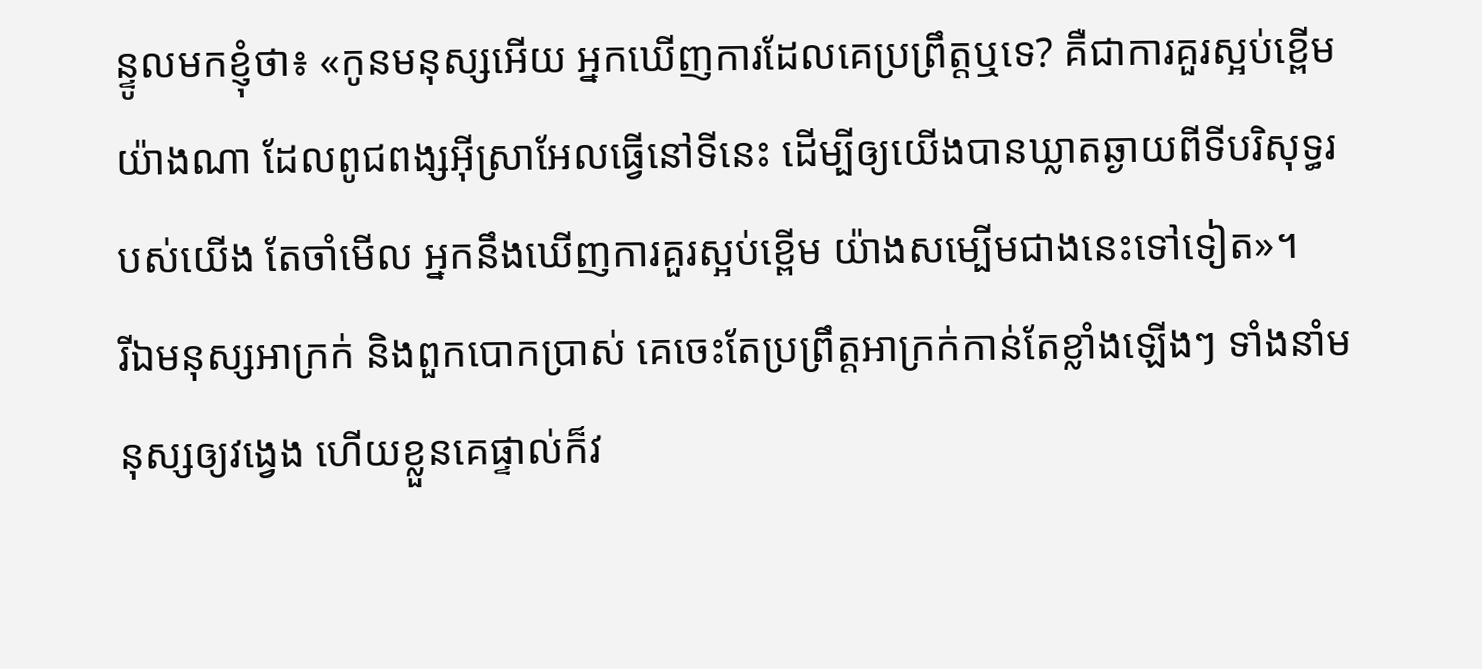ន្ទូលមកខ្ញុំថា៖ «កូនមនុស្សអើយ អ្នកឃើញការដែលគេប្រព្រឹត្តឬទេ? គឺជាការគួរស្អប់ខ្ពើមយ៉ាងណា ដែលពូជពង្សអ៊ីស្រាអែលធ្វើនៅទីនេះ ដើម្បីឲ្យយើងបានឃ្លាតឆ្ងាយពីទីបរិសុទ្ធរបស់យើង តែចាំមើល អ្នកនឹងឃើញការគួរស្អប់ខ្ពើម យ៉ាងសម្បើមជាងនេះទៅទៀត»។
រីឯមនុស្សអាក្រក់ និងពួកបោកប្រាស់ គេចេះតែប្រព្រឹត្តអាក្រក់កាន់តែខ្លាំងឡើងៗ ទាំងនាំមនុស្សឲ្យវង្វេង ហើយខ្លួនគេផ្ទាល់ក៏វ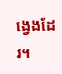ង្វេងដែរ។